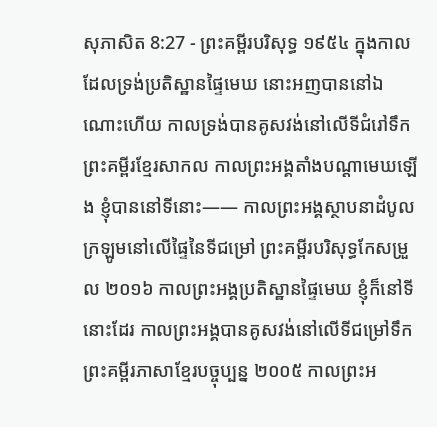សុភាសិត 8:27 - ព្រះគម្ពីរបរិសុទ្ធ ១៩៥៤ ក្នុងកាលដែលទ្រង់ប្រតិស្ឋានផ្ទៃមេឃ នោះអញបាននៅឯណោះហើយ កាលទ្រង់បានគូសវង់នៅលើទីជំរៅទឹក ព្រះគម្ពីរខ្មែរសាកល កាលព្រះអង្គតាំងបណ្ដាមេឃឡើង ខ្ញុំបាននៅទីនោះ—— កាលព្រះអង្គស្ថាបនាដំបូលក្រឡូមនៅលើផ្ទៃនៃទីជម្រៅ ព្រះគម្ពីរបរិសុទ្ធកែសម្រួល ២០១៦ កាលព្រះអង្គប្រតិស្ឋានផ្ទៃមេឃ ខ្ញុំក៏នៅទីនោះដែរ កាលព្រះអង្គបានគូសវង់នៅលើទីជម្រៅទឹក ព្រះគម្ពីរភាសាខ្មែរបច្ចុប្បន្ន ២០០៥ កាលព្រះអ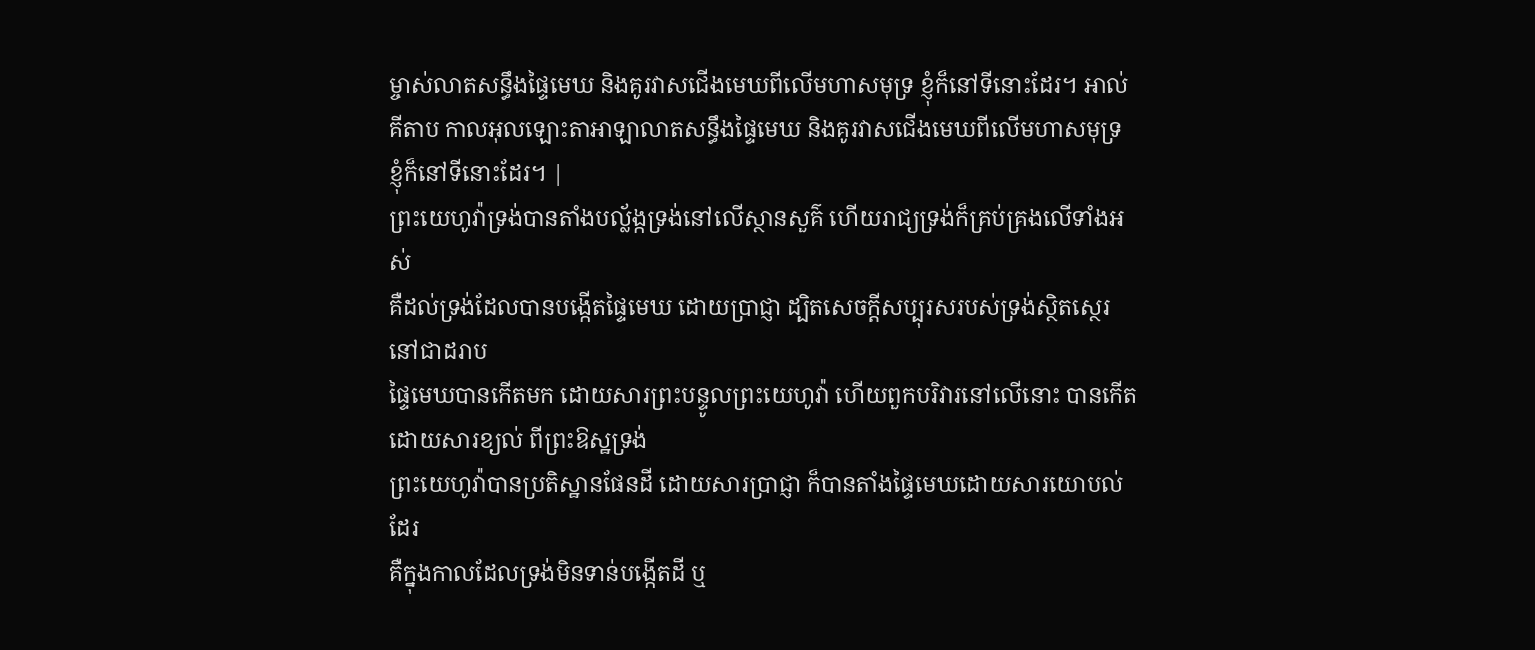ម្ចាស់លាតសន្ធឹងផ្ទៃមេឃ និងគូរវាសជើងមេឃពីលើមហាសមុទ្រ ខ្ញុំក៏នៅទីនោះដែរ។ អាល់គីតាប កាលអុលឡោះតាអាឡាលាតសន្ធឹងផ្ទៃមេឃ និងគូរវាសជើងមេឃពីលើមហាសមុទ្រ ខ្ញុំក៏នៅទីនោះដែរ។ |
ព្រះយេហូវ៉ាទ្រង់បានតាំងបល្ល័ង្កទ្រង់នៅលើស្ថានសួគ៌ ហើយរាជ្យទ្រង់ក៏គ្រប់គ្រងលើទាំងអស់
គឺដល់ទ្រង់ដែលបានបង្កើតផ្ទៃមេឃ ដោយប្រាជ្ញា ដ្បិតសេចក្ដីសប្បុរសរបស់ទ្រង់ស្ថិតស្ថេរនៅជាដរាប
ផ្ទៃមេឃបានកើតមក ដោយសារព្រះបន្ទូលព្រះយេហូវ៉ា ហើយពួកបរិវារនៅលើនោះ បានកើតដោយសារខ្យល់ ពីព្រះឱស្ឋទ្រង់
ព្រះយេហូវ៉ាបានប្រតិស្ឋានផែនដី ដោយសារប្រាជ្ញា ក៏បានតាំងផ្ទៃមេឃដោយសារយោបល់ដែរ
គឺក្នុងកាលដែលទ្រង់មិនទាន់បង្កើតដី ឬ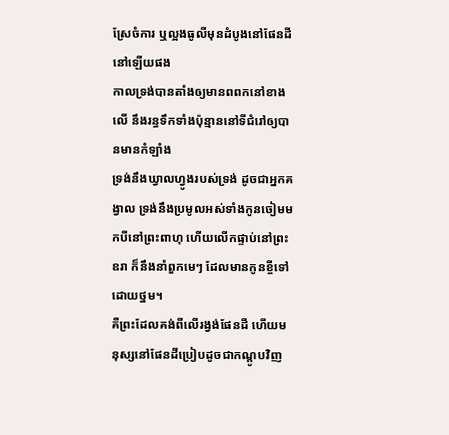ស្រែចំការ ឬល្អងធូលីមុនដំបូងនៅផែនដីនៅឡើយផង
កាលទ្រង់បានតាំងឲ្យមានពពកនៅខាងលើ នឹងរន្ធទឹកទាំងប៉ុន្មាននៅទីជំរៅឲ្យបានមានកំឡាំង
ទ្រង់នឹងឃ្វាលហ្វូងរបស់ទ្រង់ ដូចជាអ្នកគង្វាល ទ្រង់នឹងប្រមូលអស់ទាំងកូនចៀមមកបីនៅព្រះពាហុ ហើយលើកផ្ទាប់នៅព្រះឧរា ក៏នឹងនាំពួកមេៗ ដែលមានកូនខ្ចីទៅដោយថ្នម។
គឺព្រះដែលគង់ពីលើរង្វង់ផែនដី ហើយមនុស្សនៅផែនដីប្រៀបដូចជាកណ្តូបវិញ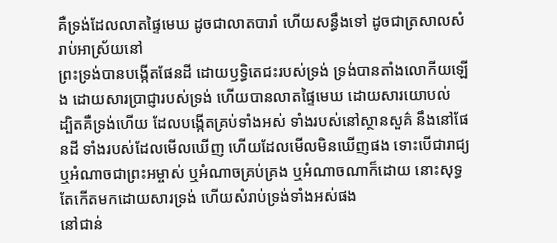គឺទ្រង់ដែលលាតផ្ទៃមេឃ ដូចជាលាតបារាំ ហើយសន្ធឹងទៅ ដូចជាត្រសាលសំរាប់អាស្រ័យនៅ
ព្រះទ្រង់បានបង្កើតផែនដី ដោយឫទ្ធិតេជះរបស់ទ្រង់ ទ្រង់បានតាំងលោកីយឡើង ដោយសារប្រាជ្ញារបស់ទ្រង់ ហើយបានលាតផ្ទៃមេឃ ដោយសារយោបល់
ដ្បិតគឺទ្រង់ហើយ ដែលបង្កើតគ្រប់ទាំងអស់ ទាំងរបស់នៅស្ថានសួគ៌ នឹងនៅផែនដី ទាំងរបស់ដែលមើលឃើញ ហើយដែលមើលមិនឃើញផង ទោះបើជារាជ្យ ឬអំណាចជាព្រះអម្ចាស់ ឬអំណាចគ្រប់គ្រង ឬអំណាចណាក៏ដោយ នោះសុទ្ធតែកើតមកដោយសារទ្រង់ ហើយសំរាប់ទ្រង់ទាំងអស់ផង
នៅជាន់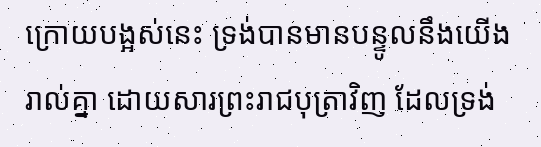ក្រោយបង្អស់នេះ ទ្រង់បានមានបន្ទូលនឹងយើងរាល់គ្នា ដោយសារព្រះរាជបុត្រាវិញ ដែលទ្រង់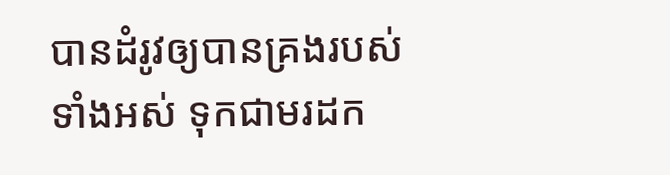បានដំរូវឲ្យបានគ្រងរបស់ទាំងអស់ ទុកជាមរដក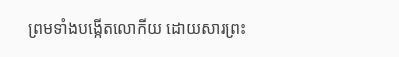ព្រមទាំងបង្កើតលោកីយ ដោយសារព្រះ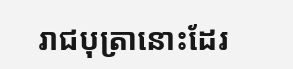រាជបុត្រានោះដែរ